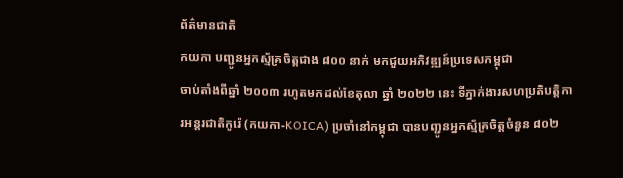ព័ត៌មានជាតិ
កយកា បញ្ជូនអ្នកស្ម័គ្រចិត្តជាង ៨០០ នាក់ មកជួយអភិវឌ្ឍន៍ប្រទេសកម្ពុជា
ចាប់តាំងពីឆ្នាំ ២០០៣ រហូតមកដល់ខែតុលា ឆ្នាំ ២០២២ នេះ ទីភ្នាក់ងារសហប្រតិបត្តិការអន្តរជាតិកូរ៉េ (កយកា-KOICA) ប្រចាំនៅកម្ពុជា បានបញ្ជូនអ្នកស្ម័គ្រចិត្តចំនួន ៨០២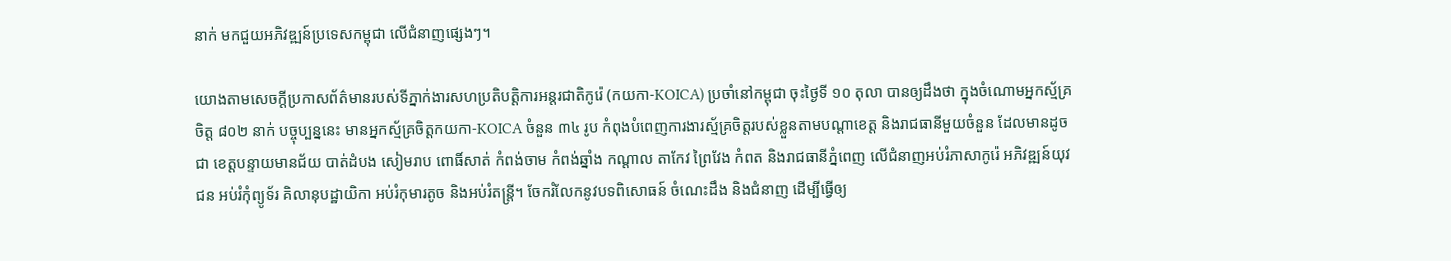នាក់ មកជួយអភិវឌ្ឍន៍ប្រទេសកម្ពុជា លើជំនាញផ្សេងៗ។

យោងតាមសេចក្ដីប្រកាសព័ត៌មានរបស់ទីភ្នាក់ងារសហប្រតិបត្តិការអន្តរជាតិកូរ៉េ (កយកា-KOICA) ប្រចាំនៅកម្ពុជា ចុះថ្ងៃទី ១០ តុលា បានឲ្យដឹងថា ក្នុងចំណោមអ្នកស្ម័គ្រចិត្ត ៨០២ នាក់ បច្ចុប្បន្ននេះ មានអ្នកស្ម័គ្រចិត្តកយកា-KOICA ចំនួន ៣៤ រូប កំពុងបំពេញការងារស្ម័គ្រចិត្តរបស់ខ្លួនតាមបណ្ដាខេត្ត និងរាជធានីមួយចំនួន ដែលមានដូចជា ខេត្តបន្ទាយមានជ័យ បាត់ដំបង សៀមរាប ពោធិ៍សាត់ កំពង់ចាម កំពង់ឆ្នាំង កណ្ដាល តាកែវ ព្រៃវែង កំពត និងរាជធានីភ្នំពេញ លើជំនាញអប់រំភាសាកូរ៉េ អភិវឌ្ឍន៍យុវជន អប់រំកុំព្យូទ័រ គិលានុបដ្ឋាយិកា អប់រំកុមារតូច និងអប់រំតន្ត្រី។ ចែករំលែកនូវបទពិសោធន៍ ចំណេះដឹង និងជំនាញ ដើម្បីធ្វើឲ្យ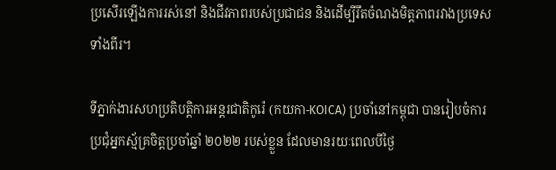ប្រសើរឡើងការរស់នៅ និងជីវភាពរបស់ប្រជាជន និងដើម្បីរឹតចំណងមិត្តភាពរវាងប្រទេសទាំងពីរ។

ទីភ្នាក់ងារសហប្រតិបត្តិការអន្តរជាតិកូរ៉េ (កយកា-KOICA) ប្រចាំនៅកម្ពុជា បានរៀបចំការប្រជុំអ្នកស្ម័គ្រចិត្តប្រចាំឆ្នាំ ២០២២ របស់ខ្លួន ដែលមានរយៈពេលបីថ្ងៃ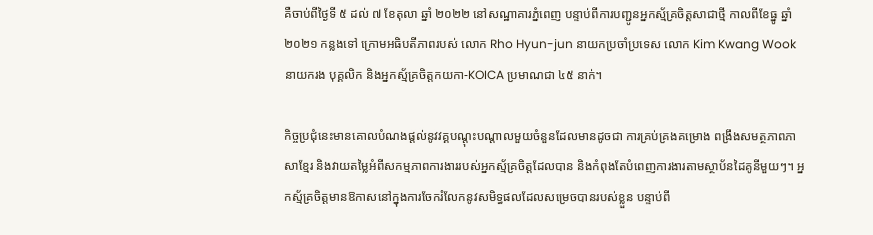គឺចាប់ពីថ្ងៃទី ៥ ដល់ ៧ ខែតុលា ឆ្នាំ ២០២២ នៅសណ្ឋាគារភ្នំពេញ បន្ទាប់ពីការបញ្ជូនអ្នកស្ម័គ្រចិត្តសាជាថ្មី កាលពីខែធ្នូ ឆ្នាំ ២០២១ កន្លងទៅ ក្រោមអធិបតីភាពរបស់ លោក Rho Hyun-jun នាយកប្រចាំប្រទេស លោក Kim Kwang Wook នាយករង បុគ្គលិក និងអ្នកស្ម័គ្រចិត្តកយកា-KOICA ប្រមាណជា ៤៥ នាក់។

កិច្ចប្រជុំនេះមានគោលបំណងផ្ដល់នូវវគ្គបណ្ដុះបណ្ដាលមួយចំនួនដែលមានដូចជា ការគ្រប់គ្រងគម្រោង ពង្រឹងសមត្ថភាពភាសាខ្មែរ និងវាយតម្លៃអំពីសកម្មភាពការងាររបស់អ្នកស្ម័គ្រចិត្តដែលបាន និងកំពុងតែបំពេញការងារតាមស្ថាប័នដៃគូនីមួយៗ។ អ្នកស្ម័គ្រចិត្ដមានឱកាសនៅក្នុងការចែករំលែកនូវសមិទ្ធផលដែលសម្រេចបានរបស់ខ្លួន បន្ទាប់ពី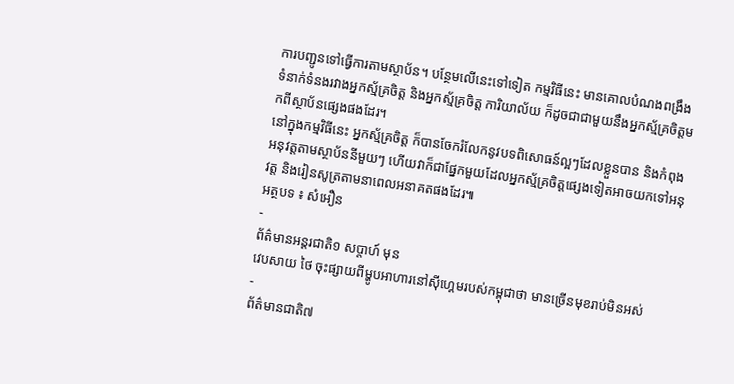ការបញ្ជូនទៅធ្វើការតាមស្ថាប័ន។ បន្ថែមលើនេះទៅទៀត កម្មវិធីនេះ មានគោលបំណងពង្រឹងទំនាក់ទំនងរវាងអ្នកស្ម័គ្រចិត្ត និងអ្នកស្ម័គ្រចិត្ត ការិយាល័យ ក៏ដូចជាជាមួយនឹងអ្នកស្ម័គ្រចិត្តមកពីស្ថាប័នផ្សេងផងដែរ។
នៅក្នុងកម្មវិធីនេះ អ្នកស្ម័គ្រចិត្ត ក៏បានចែករំលែកនូវបទពិសោធន៍ល្អៗដែលខ្លួនបាន និងកំពុងអនុវត្តតាមស្ថាប័ននីមួយៗ ហើយវាក៏ជាផ្នែកមួយដែលអ្នកស្ម័គ្រចិត្តផ្សេងទៀតអាចយកទៅអនុវត្ត និងរៀនសូត្រតាមនាពេលអនាគតផងដែរ៕
អត្ថបទ ៖ សំអឿន
-
ព័ត៌មានអន្ដរជាតិ១ សប្តាហ៍ មុន
វេបសាយ ថៃ ចុះផ្សាយពីម្ហូបអាហារនៅស៊ីហ្គេមរបស់កម្ពុជាថា មានច្រើនមុខរាប់មិនអស់
-
ព័ត៌មានជាតិ៧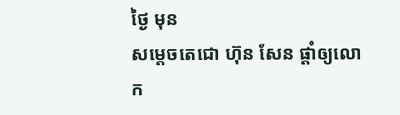ថ្ងៃ មុន
សម្ដេចតេជោ ហ៊ុន សែន ផ្ដាំឲ្យលោក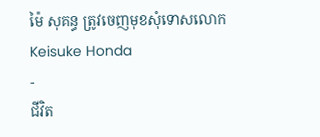ម៉ៃ សុគន្ធ ត្រូវចេញមុខសុំទោសលោក Keisuke Honda
-
ជីវិត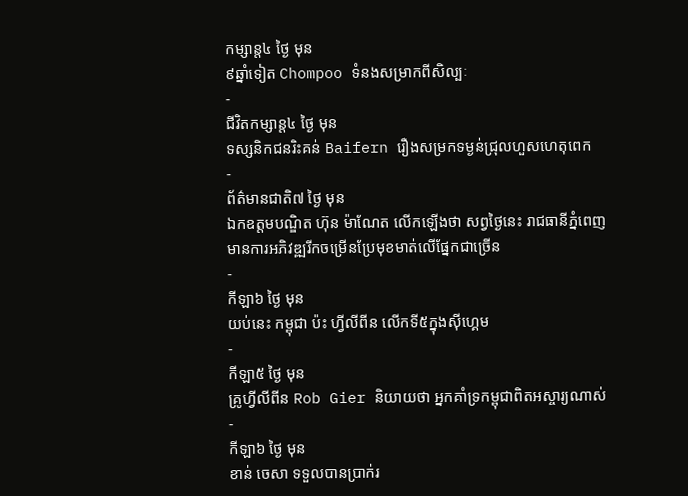កម្សាន្ដ៤ ថ្ងៃ មុន
៩ឆ្នាំទៀត Chompoo ទំនងសម្រាកពីសិល្បៈ
-
ជីវិតកម្សាន្ដ៤ ថ្ងៃ មុន
ទស្សនិកជនរិះគន់ Baifern រឿងសម្រកទម្ងន់ជ្រុលហួសហេតុពេក
-
ព័ត៌មានជាតិ៧ ថ្ងៃ មុន
ឯកឧត្តមបណ្ឌិត ហ៊ុន ម៉ាណែត លើកឡើងថា សព្វថ្ងៃនេះ រាជធានីភ្នំពេញ មានការអភិវឌ្ឍរីកចម្រើនប្រែមុខមាត់លើផ្នែកជាច្រើន
-
កីឡា៦ ថ្ងៃ មុន
យប់នេះ កម្ពុជា ប៉ះ ហ្វីលីពីន លើកទី៥ក្នុងស៊ីហ្គេម
-
កីឡា៥ ថ្ងៃ មុន
គ្រូហ្វីលីពីន Rob Gier និយាយថា អ្នកគាំទ្រកម្ពុជាពិតអស្ចារ្យណាស់
-
កីឡា៦ ថ្ងៃ មុន
ខាន់ ចេសា ទទួលបានប្រាក់រ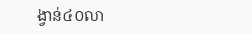ង្វាន់៤០លា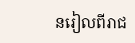នរៀលពីរាជ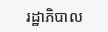រដ្ឋាភិបាល